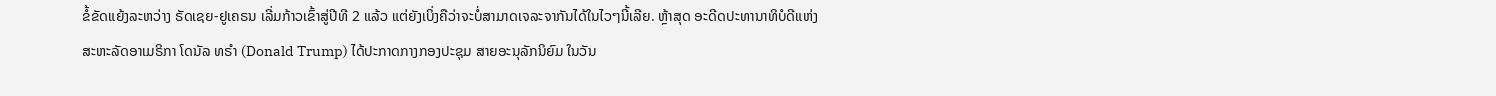ຂໍ້ຂັດແຍ້ງລະຫວ່າງ ຣັດເຊຍ-ຢູເຄຣນ ເລີ່ມກ້າວເຂົ້າສູ່ປີທີ 2 ແລ້ວ ແຕ່ຍັງເບິ່ງຄືວ່າຈະບໍ່ສາມາດເຈລະຈາກັນໄດ້ໃນໄວໆນີ້ເລີຍ. ຫຼ້າສຸດ ອະດີດປະທານາທິບໍດີແຫ່ງສະຫະລັດອາເມຣິກາ ໂດນັລ ທຣຳ (Donald Trump) ໄດ້ປະກາດກາງກອງປະຊຸມ ສາຍອະນຸລັກນິຍົມ ໃນວັນ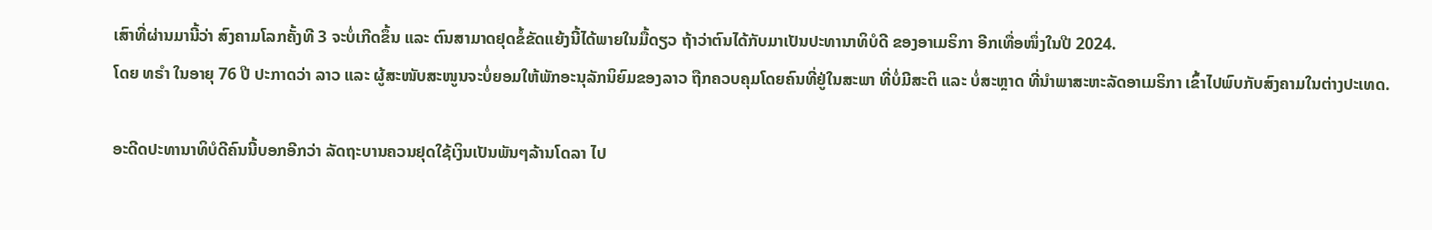ເສົາທີ່ຜ່ານມານີ້ວ່າ ສົງຄາມໂລກຄັ້ງທີ 3 ຈະບໍ່ເກີດຂຶ້ນ ແລະ ຕົນສາມາດຢຸດຂໍ້ຂັດແຍ້ງນີ້ໄດ້ພາຍໃນມື້ດຽວ ຖ້າວ່າຕົນໄດ້ກັບມາເປັນປະທານາທິບໍດີ ຂອງອາເມຣິກາ ອີກເທື່ອໜຶ່ງໃນປີ 2024.
ໂດຍ ທຣຳ ໃນອາຍຸ 76 ປີ ປະກາດວ່າ ລາວ ແລະ ຜູ້ສະໜັບສະໜູນຈະບໍ່ຍອມໃຫ້ພັກອະນຸລັກນິຍົມຂອງລາວ ຖືກຄວບຄຸມໂດຍຄົນທີ່ຢູ່ໃນສະພາ ທີ່ບໍ່ມີສະຕິ ແລະ ບໍ່ສະຫຼາດ ທີ່ນຳພາສະຫະລັດອາເມຣິກາ ເຂົ້າໄປພົບກັບສົງຄາມໃນຕ່າງປະເທດ.

ອະດີດປະທານາທິບໍດີຄົນນີ້ບອກອີກວ່າ ລັດຖະບານຄວນຢຸດໃຊ້ເງິນເປັນພັນໆລ້ານໂດລາ ໄປ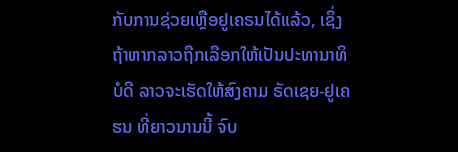ກັບການຊ່ວຍເຫຼືອຢູເຄຣນໄດ້ແລ້ວ, ເຊິ່ງຖ້າຫາກລາວຖືກເລືອກໃຫ້ເປັນປະທານາທິບໍດີ ລາວຈະເຮັດໃຫ້ສົງຄາມ ຣັດເຊຍ-ຢູເຄຮນ ທີ່ຍາວນານນີ້ ຈົບ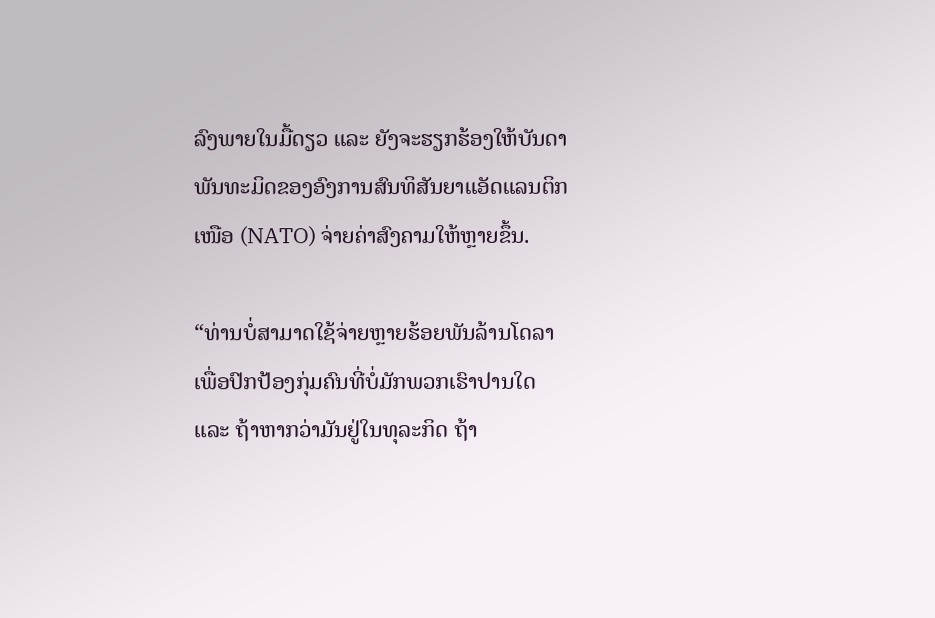ລົງພາຍໃນມື້ດຽວ ແລະ ຍັງຈະຮຽກຮ້ອງໃຫ້ບັນດາພັນທະມິດຂອງອົງການສົນທິສັນຍາແອັດແລນຕິກເໜືອ (NATO) ຈ່າຍຄ່າສົງຄາມໃຫ້ຫຼາຍຂຶ້ນ.

“ທ່ານບໍ່ສາມາດໃຊ້ຈ່າຍຫຼາຍຮ້ອຍພັນລ້ານໂດລາເພື່ອປົກປ້ອງກຸ່ມຄົນທີ່ບໍ່ມັກພວກເຮົາປານໃດ ແລະ ຖ້າຫາກວ່າມັນຢູ່ໃນທຸລະກິດ ຖ້າ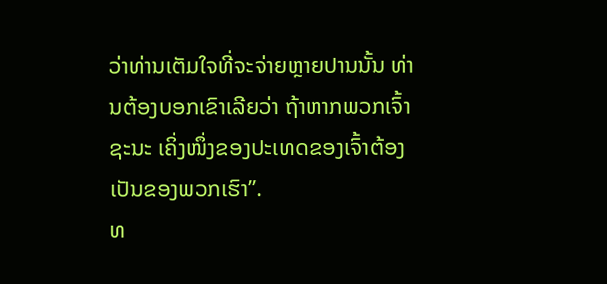ວ່າທ່ານເຕັມໃຈທີ່ຈະຈ່າຍຫຼາຍປານນັ້ນ ທ່ານຕ້ອງບອກເຂົາເລີຍວ່າ ຖ້າຫາກພວກເຈົ້າຊະນະ ເຄິ່ງໜຶ່ງຂອງປະເທດຂອງເຈົ້າຕ້ອງເປັນຂອງພວກເຮົາ”.
ທ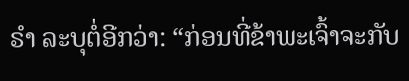ຣໍາ ລະບຸຕໍ່ອີກວ່າ: “ກ່ອນທີ່ຂ້າພະເຈົ້າຈະກັບ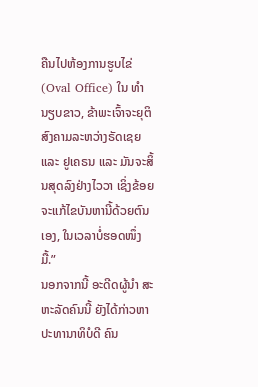ຄືນໄປຫ້ອງການຮູບໄຂ່ (Oval Office) ໃນ ທໍານຽບຂາວ, ຂ້າພະເຈົ້າຈະຍຸຕິສົງຄາມລະຫວ່າງຣັດເຊຍ ແລະ ຢູເຄຣນ ແລະ ມັນຈະສິ້ນສຸດລົງຢ່າງໄວວາ ເຊິ່ງຂ້ອຍຈະແກ້ໄຂບັນຫານີ້ດ້ວຍຕົນເອງ, ໃນເວລາບໍ່ຮອດໜຶ່ງມື້.”
ນອກຈາກນີ້ ອະດີດຜູ້ນໍາ ສະຫະລັດຄົນນີ້ ຍັງໄດ້ກ່າວຫາປະທານາທິບໍດີ ຄົນ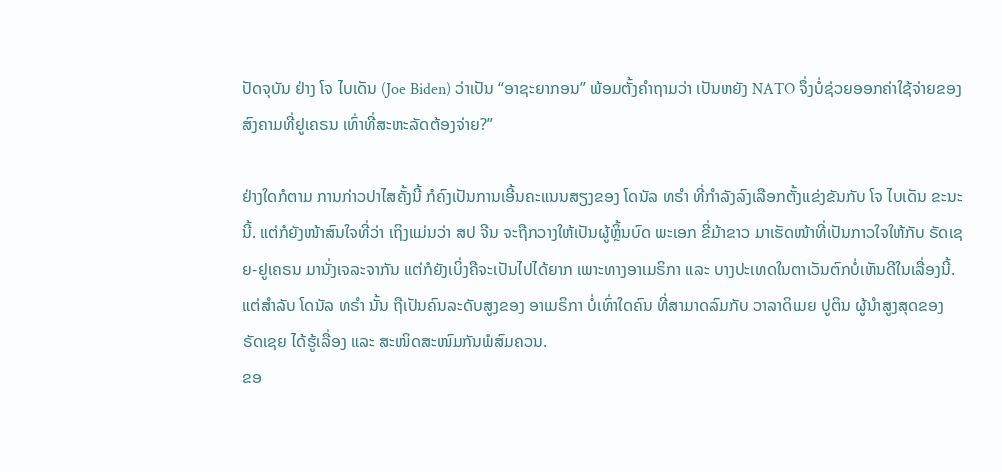ປັດຈຸບັນ ຢ່າງ ໂຈ ໄບເດັນ (Joe Biden) ວ່າເປັນ “ອາຊະຍາກອນ” ພ້ອມຕັ້ງຄຳຖາມວ່າ ເປັນຫຍັງ NATO ຈຶ່ງບໍ່ຊ່ວຍອອກຄ່າໃຊ້ຈ່າຍຂອງສົງຄາມທີ່ຢູເຄຣນ ເທົ່າທີ່ສະຫະລັດຕ້ອງຈ່າຍ?”

ຢ່າງໃດກໍຕາມ ການກ່າວປາໄສຄັ້ງນີ້ ກໍຄົງເປັນການເອີ້ນຄະແນນສຽງຂອງ ໂດນັລ ທຣຳ ທີ່ກຳລັງລົງເລືອກຕັ້ງແຂ່ງຂັນກັບ ໂຈ ໄບເດັນ ຂະນະນີ້. ແຕ່ກໍຍັງໜ້າສົນໃຈທີ່ວ່າ ເຖິງແມ່ນວ່າ ສປ ຈີນ ຈະຖືກວາງໃຫ້ເປັນຜູ້ຫຼິ້ນບົດ ພະເອກ ຂີ່ມ້າຂາວ ມາເຮັດໜ້າທີ່ເປັນກາວໃຈໃຫ້ກັບ ຣັດເຊຍ-ຢູເຄຣນ ມານັ່ງເຈລະຈາກັນ ແຕ່ກໍຍັງເບິ່ງຄືຈະເປັນໄປໄດ້ຍາກ ເພາະທາງອາເມຣິກາ ແລະ ບາງປະເທດໃນຕາເວັນຕົກບໍ່ເຫັນດີໃນເລື່ອງນີ້.
ແຕ່ສຳລັບ ໂດນັລ ທຣຳ ນັ້ນ ຖືເປັນຄົນລະດັບສູງຂອງ ອາເມຣິກາ ບໍ່ເທົ່າໃດຄົນ ທີ່ສາມາດລົມກັບ ວາລາດິເມຍ ປູຕິນ ຜູ້ນຳສູງສຸດຂອງ ຣັດເຊຍ ໄດ້ຮູ້ເລື່ອງ ແລະ ສະໜິດສະໜົມກັນພໍສົມຄວນ.
ຂອ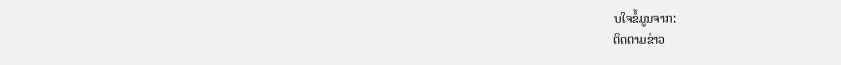ບໃຈຂໍ້ມູນຈາກ:
ຕິດຕາມຂ່າວ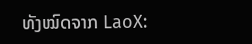ທັງໝົດຈາກ LaoX: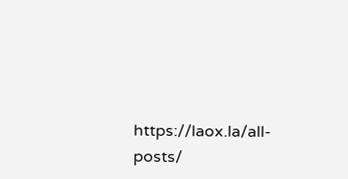https://laox.la/all-posts/